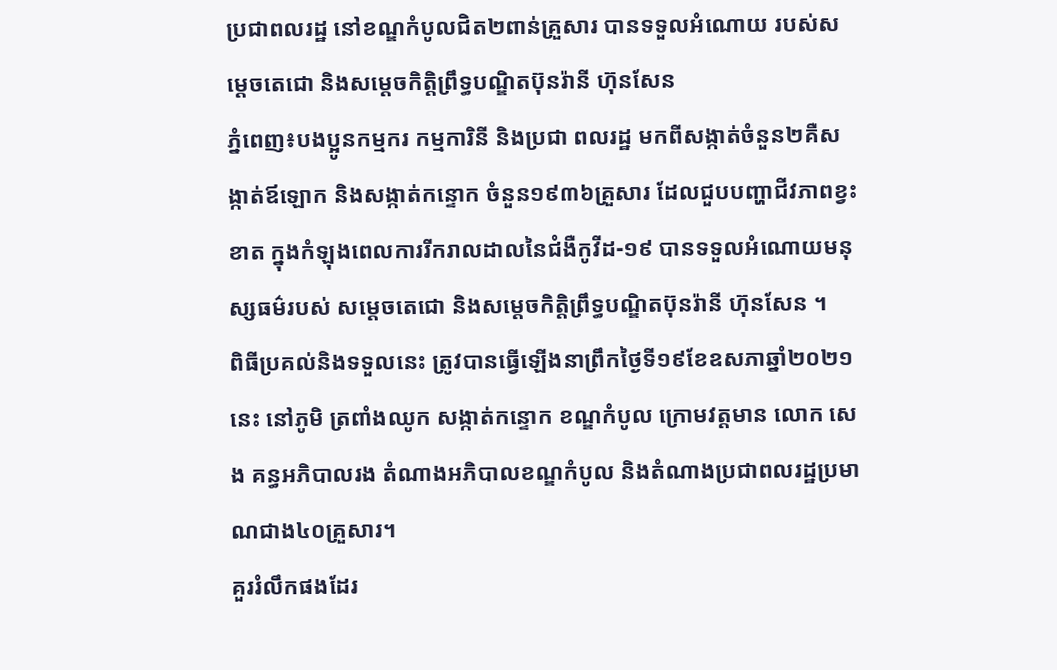ប្រជាពលរដ្ឋ នៅខណ្ឌកំបូលជិត២ពាន់គ្រួសារ បានទទួលអំណោយ របស់សម្ដេចតេជោ និងសម្ដេចកិត្ដិព្រឹទ្ធបណ្ឌិតប៊ុនរ៉ានី ហ៊ុនសែន
ភ្នំពេញ៖បងប្អូនកម្មករ កម្មការិនី និងប្រជា ពលរដ្ឋ មកពីសង្កាត់ចំនួន២គឺសង្កាត់ឪឡោក និងសង្កាត់កន្ទោក ចំនួន១៩៣៦គ្រួសារ ដែលជួបបញ្ហាជីវភាពខ្វះខាត ក្នុងកំឡុងពេលការរីករាលដាលនៃជំងឺកូវីដ-១៩ បានទទួលអំណោយមនុស្សធម៌របស់ សម្ដេចតេជោ និងសម្ដេចកិត្ដិព្រឹទ្ធបណ្ឌិតប៊ុនរ៉ានី ហ៊ុនសែន ។
ពិធីប្រគល់និងទទួលនេះ ត្រូវបានធ្វើឡើងនាព្រឹកថ្ងៃទី១៩ខែឧសភាឆ្នាំ២០២១នេះ នៅភូមិ ត្រពាំងឈូក សង្កាត់កន្ទោក ខណ្ឌកំបូល ក្រោមវត្តមាន លោក សេង គន្ធអភិបាលរង តំណាងអភិបាលខណ្ឌកំបូល និងតំណាងប្រជាពលរដ្ឋប្រមាណជាង៤០គ្រួសារ។
គួររំលឹកផងដែរ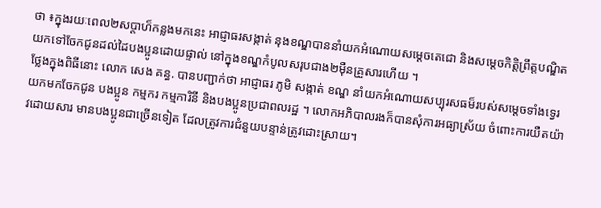ថា ៖ក្នុងរយៈពេល២សប្ដាហ៏កន្លងមកនេះ អាជ្ញាធរសង្កាត់ នុងខណ្ឌបាននាំយកអំណោយសម្ដេចតេជោ និងសម្ដេចកិត្ដិព្រឹត្ដបណ្ឌិត យកទៅចែកជូនដល់ដៃបងប្អូនដោយផ្ទាល់ នៅក្នុងខណ្ឌកំបូលសរុបជាង២ម៉ឺនគ្រួសារហើយ ។
ថ្លែងក្នុងពិធីនោះ លោក សេង គន្ធ. បានបញ្ជាក់ថា អាជ្ញាធរ ភូមិ សង្កាត់ ខណ្ឌ នាំយកអំណោយសប្បុរសធម៏របស់សម្ដេចទាំងទ្វេរ យកមកចែកជូន បងប្អូន កម្មករ កម្មការិនី និងបងប្អូនប្រជាពលរដ្ឋ ។ លោកអភិបាលរងក៏បានសុំការអធ្យាស្រ័យ ចំពោះការយឺតយ៉ាវដោយសារ មានបងប្អូនជាច្រើនទៀត ដែលត្រូវការជំនួយបន្ទាន់ត្រូវដោះស្រាយ។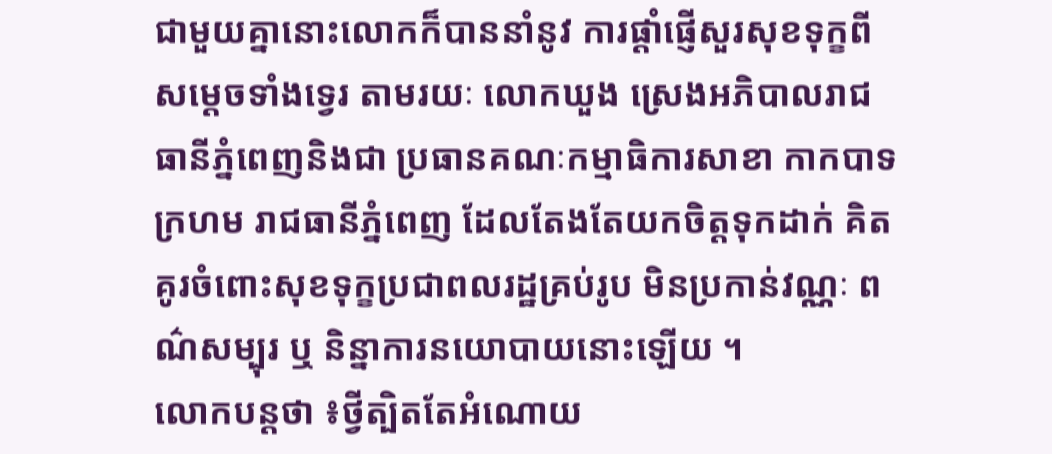ជាមួយគ្នានោះលោកក៏បាននាំនូវ ការផ្ដាំផ្ញើសួរសុខទុក្ខពីសម្ដេចទាំងទ្វេរ តាមរយៈ លោកឃួង ស្រេងអភិបាលរាជធានីភ្នំពេញនិងជា ប្រធានគណៈកម្មាធិការសាខា កាកបាទក្រហម រាជធានីភ្នំពេញ ដែលតែងតែយកចិត្តទុកដាក់ គិតគូរចំពោះសុខទុក្ខប្រជាពលរដ្ឋគ្រប់រូប មិនប្រកាន់វណ្ណៈ ពណ៌សម្បុរ ឬ និន្នាការនយោបាយនោះឡើយ ។
លោកបន្តថា ៖ថ្វីត្បិតតែអំណោយ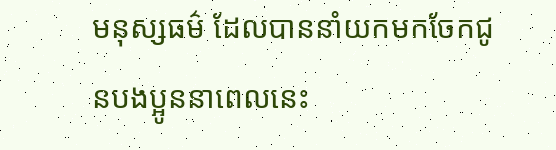មនុស្សធម៌ ដែលបាននាំយកមកចែកជូនបងប្អូននាពេលនេះ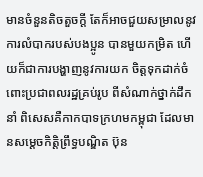មានចំនួនតិចតួចក្ដី តែក៏អាចជួយសម្រាលនូវការលំបាករបស់បងប្អូន បានមួយកម្រិត ហើយក៏ជាការបង្ហាញនូវការយក ចិត្តទុកដាក់ចំពោះប្រជាពលរដ្ឋគ្រប់រូប ពីសំណាក់ថ្នាក់ដឹកនាំ ពិសេសគឺកាកបាទក្រហមកម្ពុជា ដែលមានសម្ដេចកិត្តិព្រឹទ្ធបណ្ឌិត ប៊ុន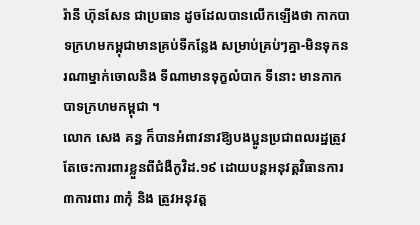រ៉ានី ហ៊ុនសែន ជាប្រធាន ដូចដែលបានលើកឡើងថា កាកបាទក្រហមកម្ពុជាមានគ្រប់ទីកន្លែង សម្រាប់គ្រប់ៗគ្នា-មិនទុកនរណាម្នាក់ចោលនិង ទីណាមានទុក្ខលំបាក ទីនោះ មានកាកបាទក្រហមកម្ពុជា ។
លោក សេង គន្ធ ក៏បានអំពាវនាវឱ្យបងប្អូនប្រជាពលរដ្ឋត្រូវ តែចេះការពារខ្លួនពីជំងឺកូវិដ.១៩ ដោយបន្តអនុវត្តវិធានការ៣ការពារ ៣កុំ និង ត្រូវអនុវត្ត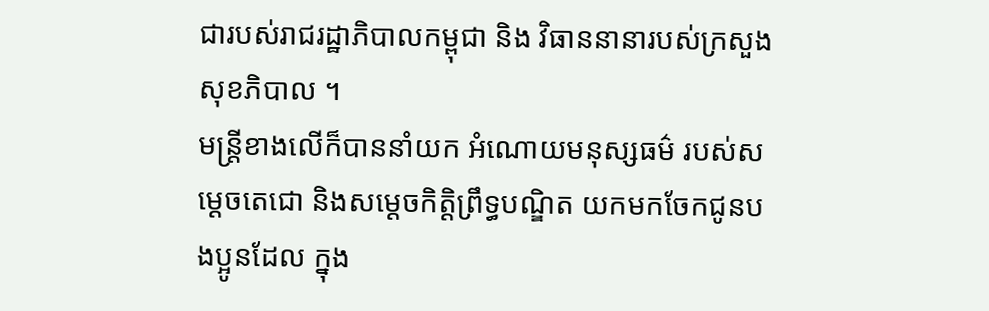ជារបស់រាជរដ្ឋាភិបាលកម្ពុជា និង វិធាននានារបស់ក្រសួងសុខភិបាល ។
មន្ត្រីខាងលើក៏បាននាំយក អំណោយមនុស្សធម៌ របស់សម្ដេចតេជោ និងសម្ដេចកិត្ដិព្រឹទ្ធបណ្ឌិត យកមកចែកជូនបងប្អូនដែល ក្នុង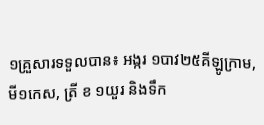១គ្រួសារទទួលបាន៖ អង្ករ ១បាវ២៥គីឡូក្រាម, មី១កេស, ត្រី ខ ១យួរ និងទឹក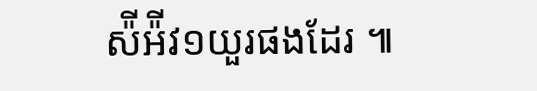ស៉ីអ៉ីវ១យួរផងដែរ ៕